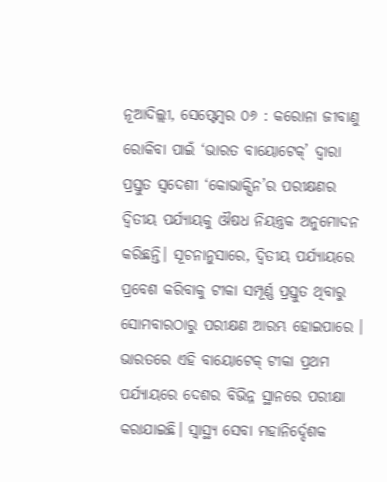ନୂଆଦିଲ୍ଲୀ, ସେପ୍ଟେମ୍ବର ୦୬ : କରୋନା ଜୀବାଣୁ ରୋକିବା ପାଇଁ ‘ଭାରତ ବାୟୋଟେକ୍’ ଦ୍ୱାରା ପ୍ରସ୍ତୁତ ସ୍ୱଦେଶୀ ‘କୋଭାକ୍ସିନ’ର ପରୀକ୍ଷଣର ଦ୍ୱିତୀୟ ପର୍ଯ୍ୟାୟକୁ ଔଷଧ ନିୟନ୍ତ୍ରକ ଅନୁମୋଦନ କରିଛନ୍ତି। ସୂଚନାନୁସାରେ, ଦ୍ୱିତୀୟ ପର୍ଯ୍ୟାୟରେ ପ୍ରବେଶ କରିବାକୁ ଟୀକା ସମ୍ପୂର୍ଣ୍ଣ ପ୍ରସ୍ତୁତ ଥିବାରୁ ସୋମବାରଠାରୁ ପରୀକ୍ଷଣ ଆରମ୍ଭ ହୋଇପାରେ ।
ଭାରତରେ ଏହି ବାୟୋଟେକ୍ ଟୀକା ପ୍ରଥମ ପର୍ଯ୍ୟାୟରେ ଦେଶର ବିଭିନ୍ନ ସ୍ଥାନରେ ପରୀକ୍ଷା କରାଯାଇଛି। ସ୍ୱାସ୍ଥ୍ୟ ସେବା ମହାନିର୍ଦ୍ଦେଶକ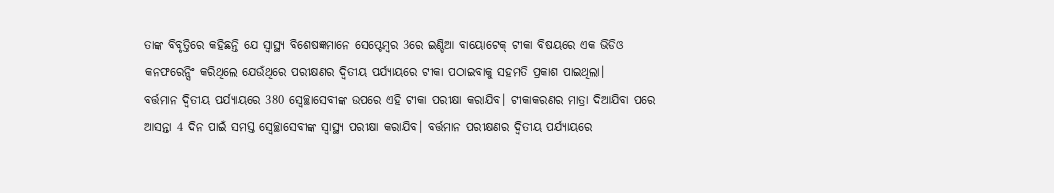ତାଙ୍କ ବିବୃତ୍ତିରେ କହିଛନ୍ତି ଯେ ସ୍ୱାସ୍ଥ୍ୟ ବିଶେଷଜ୍ଞମାନେ ସେପ୍ଟେମ୍ବର 3ରେ ଇଣ୍ଡିଆ ବାୟୋଟେକ୍ ଟୀକା ବିଷୟରେ ଏକ ଭିଡିଓ କନଫରେନ୍ସିଂ କରିଥିଲେ ଯେଉଁଥିରେ ପରୀକ୍ଷଣର ଦ୍ୱିତୀୟ ପର୍ଯ୍ୟାୟରେ ଟୀକା ପଠାଇବାକୁ ସହମତି ପ୍ରକାଶ ପାଇଥିଲା।
ବର୍ତ୍ତମାନ ଦ୍ୱିତୀୟ ପର୍ଯ୍ୟାୟରେ 380 ସ୍ବେଚ୍ଛାସେବୀଙ୍କ ଉପରେ ଏହି ଟୀକା ପରୀକ୍ଷା କରାଯିବ। ଟୀକାକରଣର ମାତ୍ରା ଦିଆଯିବା ପରେ ଆସନ୍ତା 4 ଦିନ ପାଇଁ ସମସ୍ତ ସ୍ବେଚ୍ଛାସେବୀଙ୍କ ସ୍ୱାସ୍ଥ୍ୟ ପରୀକ୍ଷା କରାଯିବ। ବର୍ତ୍ତମାନ ପରୀକ୍ଷଣର ଦ୍ୱିତୀୟ ପର୍ଯ୍ୟାୟରେ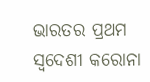ଭାରତର ପ୍ରଥମ ସ୍ୱଦେଶୀ କରୋନା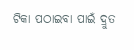ଟିକା ପଠାଇବା ପାଇଁ ଦ୍ରୁତ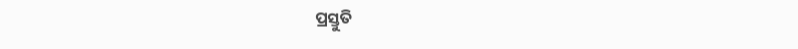ପ୍ରସ୍ତୁତି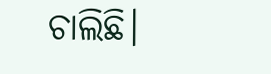ଚାଲିଛି।